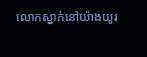លោកស្នាក់នៅយ៉ាងយូរ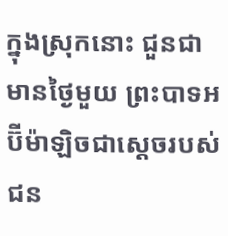ក្នុងស្រុកនោះ ជួនជាមានថ្ងៃមួយ ព្រះបាទអប៊ីម៉ាឡិចជាស្ដេចរបស់ជន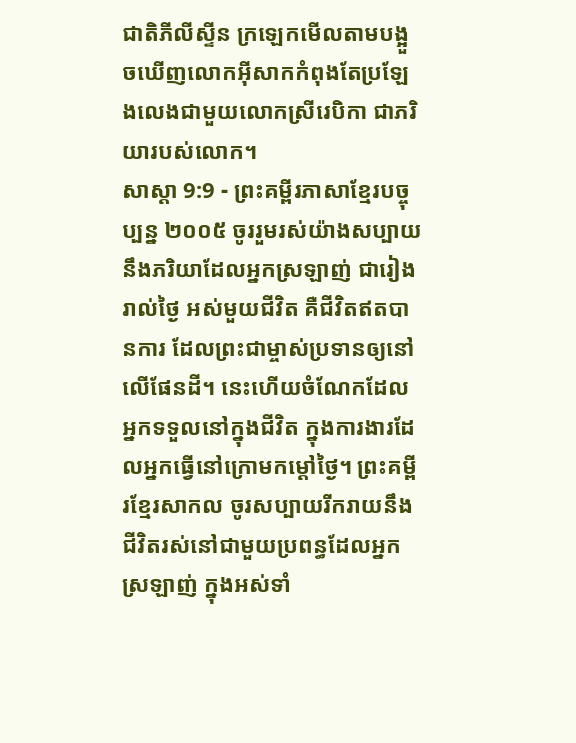ជាតិភីលីស្ទីន ក្រឡេកមើលតាមបង្អួចឃើញលោកអ៊ីសាកកំពុងតែប្រឡែងលេងជាមួយលោកស្រីរេបិកា ជាភរិយារបស់លោក។
សាស្តា 9:9 - ព្រះគម្ពីរភាសាខ្មែរបច្ចុប្បន្ន ២០០៥ ចូររួមរស់យ៉ាងសប្បាយនឹងភរិយាដែលអ្នកស្រឡាញ់ ជារៀងរាល់ថ្ងៃ អស់មួយជីវិត គឺជីវិតឥតបានការ ដែលព្រះជាម្ចាស់ប្រទានឲ្យនៅលើផែនដី។ នេះហើយចំណែកដែលអ្នកទទួលនៅក្នុងជីវិត ក្នុងការងារដែលអ្នកធ្វើនៅក្រោមកម្ដៅថ្ងៃ។ ព្រះគម្ពីរខ្មែរសាកល ចូរសប្បាយរីករាយនឹងជីវិតរស់នៅជាមួយប្រពន្ធដែលអ្នកស្រឡាញ់ ក្នុងអស់ទាំ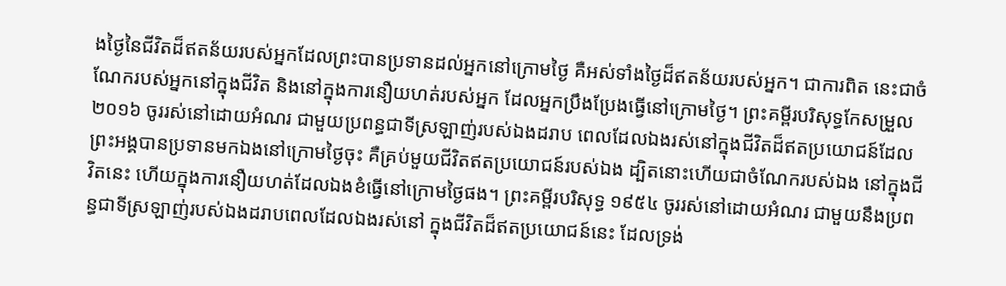ងថ្ងៃនៃជីវិតដ៏ឥតន័យរបស់អ្នកដែលព្រះបានប្រទានដល់អ្នកនៅក្រោមថ្ងៃ គឺអស់ទាំងថ្ងៃដ៏ឥតន័យរបស់អ្នក។ ជាការពិត នេះជាចំណែករបស់អ្នកនៅក្នុងជីវិត និងនៅក្នុងការនឿយហត់របស់អ្នក ដែលអ្នកប្រឹងប្រែងធ្វើនៅក្រោមថ្ងៃ។ ព្រះគម្ពីរបរិសុទ្ធកែសម្រួល ២០១៦ ចូររស់នៅដោយអំណរ ជាមួយប្រពន្ធជាទីស្រឡាញ់របស់ឯងដរាប ពេលដែលឯងរស់នៅក្នុងជីវិតដ៏ឥតប្រយោជន៍ដែលព្រះអង្គបានប្រទានមកឯងនៅក្រោមថ្ងៃចុះ គឺគ្រប់មួយជីវិតឥតប្រយោជន៍របស់ឯង ដ្បិតនោះហើយជាចំណែករបស់ឯង នៅក្នុងជីវិតនេះ ហើយក្នុងការនឿយហត់ដែលឯងខំធ្វើនៅក្រោមថ្ងៃផង។ ព្រះគម្ពីរបរិសុទ្ធ ១៩៥៤ ចូររស់នៅដោយអំណរ ជាមួយនឹងប្រពន្ធជាទីស្រឡាញ់របស់ឯងដរាបពេលដែលឯងរស់នៅ ក្នុងជីវិតដ៏ឥតប្រយោជន៍នេះ ដែលទ្រង់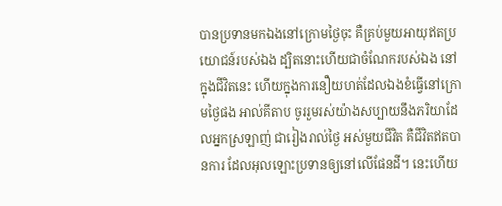បានប្រទានមកឯងនៅក្រោមថ្ងៃចុះ គឺគ្រប់មួយអាយុឥតប្រយោជន៍របស់ឯង ដ្បិតនោះហើយជាចំណែករបស់ឯង នៅក្នុងជីវិតនេះ ហើយក្នុងការនឿយហត់ដែលឯងខំធ្វើនៅក្រោមថ្ងៃផង អាល់គីតាប ចូររួមរស់យ៉ាងសប្បាយនឹងភរិយាដែលអ្នកស្រឡាញ់ ជារៀងរាល់ថ្ងៃ អស់មួយជីវិត គឺជីវិតឥតបានការ ដែលអុលឡោះប្រទានឲ្យនៅលើផែនដី។ នេះហើយ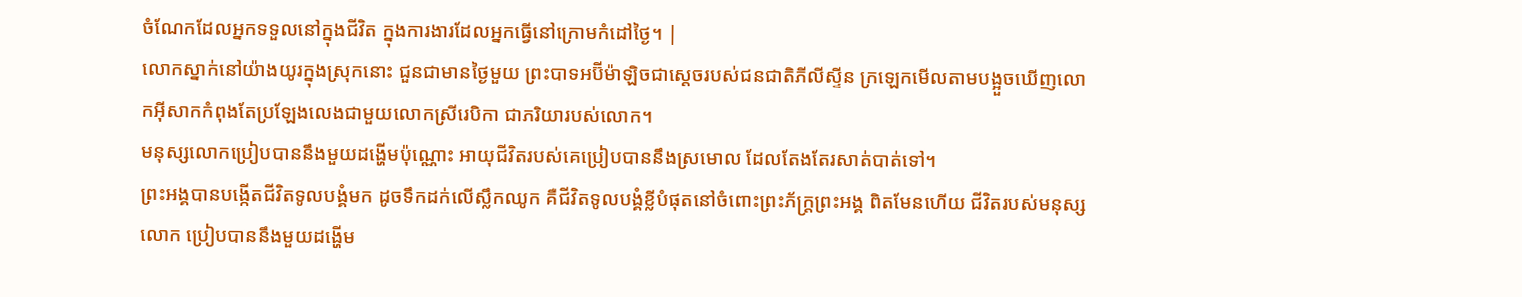ចំណែកដែលអ្នកទទួលនៅក្នុងជីវិត ក្នុងការងារដែលអ្នកធ្វើនៅក្រោមកំដៅថ្ងៃ។ |
លោកស្នាក់នៅយ៉ាងយូរក្នុងស្រុកនោះ ជួនជាមានថ្ងៃមួយ ព្រះបាទអប៊ីម៉ាឡិចជាស្ដេចរបស់ជនជាតិភីលីស្ទីន ក្រឡេកមើលតាមបង្អួចឃើញលោកអ៊ីសាកកំពុងតែប្រឡែងលេងជាមួយលោកស្រីរេបិកា ជាភរិយារបស់លោក។
មនុស្សលោកប្រៀបបាននឹងមួយដង្ហើមប៉ុណ្ណោះ អាយុជីវិតរបស់គេប្រៀបបាននឹងស្រមោល ដែលតែងតែរសាត់បាត់ទៅ។
ព្រះអង្គបានបង្កើតជីវិតទូលបង្គំមក ដូចទឹកដក់លើស្លឹកឈូក គឺជីវិតទូលបង្គំខ្លីបំផុតនៅចំពោះព្រះភ័ក្ត្រព្រះអង្គ ពិតមែនហើយ ជីវិតរបស់មនុស្សលោក ប្រៀបបាននឹងមួយដង្ហើម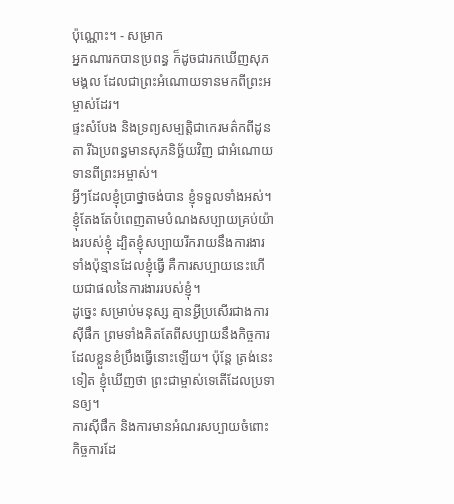ប៉ុណ្ណោះ។ - សម្រាក
អ្នកណារកបានប្រពន្ធ ក៏ដូចជារកឃើញសុភមង្គល ដែលជាព្រះអំណោយទានមកពីព្រះអម្ចាស់ដែរ។
ផ្ទះសំបែង និងទ្រព្យសម្បត្តិជាកេរមត៌កពីដូនតា រីឯប្រពន្ធមានសុភនិច្ឆ័យវិញ ជាអំណោយទានពីព្រះអម្ចាស់។
អ្វីៗដែលខ្ញុំប្រាថ្នាចង់បាន ខ្ញុំទទួលទាំងអស់។ ខ្ញុំតែងតែបំពេញតាមបំណងសប្បាយគ្រប់យ៉ាងរបស់ខ្ញុំ ដ្បិតខ្ញុំសប្បាយរីករាយនឹងការងារទាំងប៉ុន្មានដែលខ្ញុំធ្វើ គឺការសប្បាយនេះហើយជាផលនៃការងាររបស់ខ្ញុំ។
ដូច្នេះ សម្រាប់មនុស្ស គ្មានអ្វីប្រសើរជាងការស៊ីផឹក ព្រមទាំងគិតតែពីសប្បាយនឹងកិច្ចការដែលខ្លួនខំប្រឹងធ្វើនោះឡើយ។ ប៉ុន្តែ ត្រង់នេះទៀត ខ្ញុំឃើញថា ព្រះជាម្ចាស់ទេតើដែលប្រទានឲ្យ។
ការស៊ីផឹក និងការមានអំណរសប្បាយចំពោះកិច្ចការដែ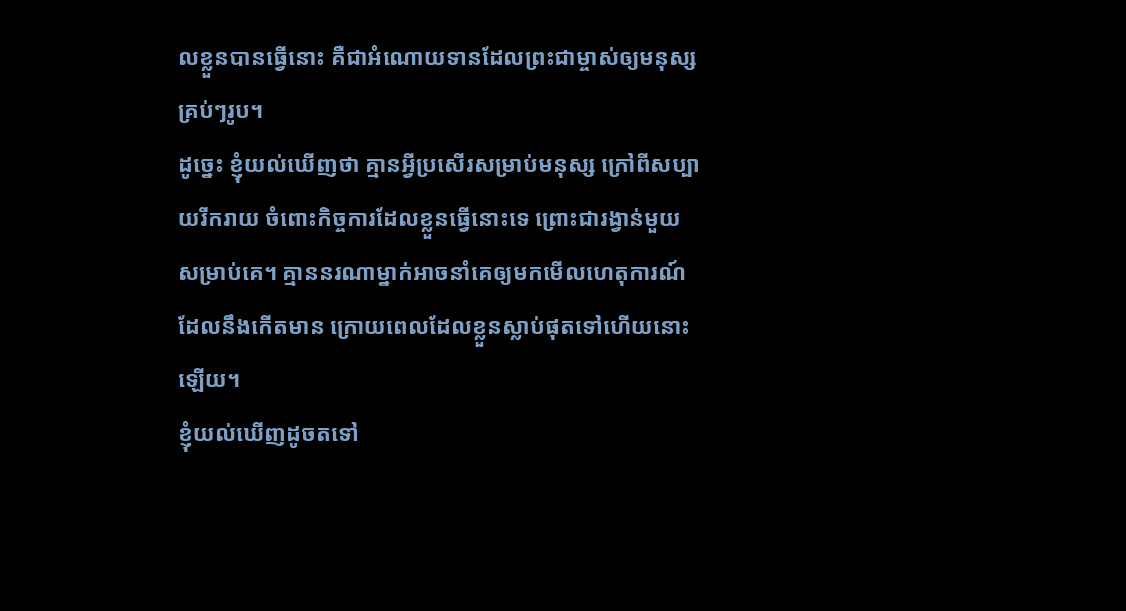លខ្លួនបានធ្វើនោះ គឺជាអំណោយទានដែលព្រះជាម្ចាស់ឲ្យមនុស្សគ្រប់ៗរូប។
ដូច្នេះ ខ្ញុំយល់ឃើញថា គ្មានអ្វីប្រសើរសម្រាប់មនុស្ស ក្រៅពីសប្បាយរីករាយ ចំពោះកិច្ចការដែលខ្លួនធ្វើនោះទេ ព្រោះជារង្វាន់មួយសម្រាប់គេ។ គ្មាននរណាម្នាក់អាចនាំគេឲ្យមកមើលហេតុការណ៍ ដែលនឹងកើតមាន ក្រោយពេលដែលខ្លួនស្លាប់ផុតទៅហើយនោះឡើយ។
ខ្ញុំយល់ឃើញដូចតទៅ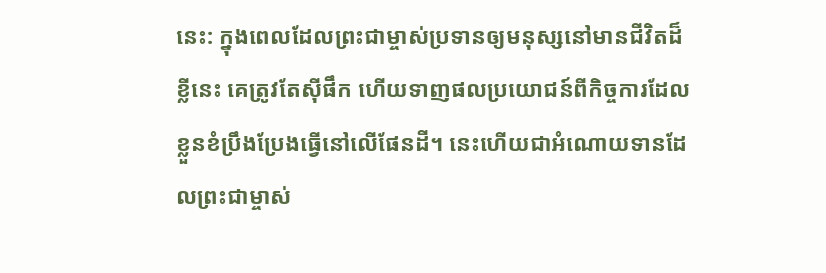នេះ: ក្នុងពេលដែលព្រះជាម្ចាស់ប្រទានឲ្យមនុស្សនៅមានជីវិតដ៏ខ្លីនេះ គេត្រូវតែស៊ីផឹក ហើយទាញផលប្រយោជន៍ពីកិច្ចការដែលខ្លួនខំប្រឹងប្រែងធ្វើនៅលើផែនដី។ នេះហើយជាអំណោយទានដែលព្រះជាម្ចាស់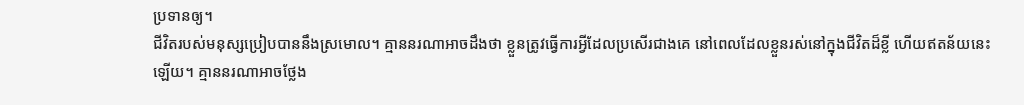ប្រទានឲ្យ។
ជីវិតរបស់មនុស្សប្រៀបបាននឹងស្រមោល។ គ្មាននរណាអាចដឹងថា ខ្លួនត្រូវធ្វើការអ្វីដែលប្រសើរជាងគេ នៅពេលដែលខ្លួនរស់នៅក្នុងជីវិតដ៏ខ្លី ហើយឥតន័យនេះឡើយ។ គ្មាននរណាអាចថ្លែង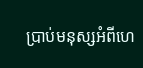ប្រាប់មនុស្សអំពីហេ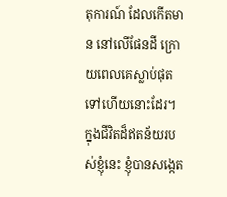តុការណ៍ ដែលកើតមាន នៅលើផែនដី ក្រោយពេលគេស្លាប់ផុតទៅហើយនោះដែរ។
ក្នុងជីវិតដ៏ឥតន័យរបស់ខ្ញុំនេះ ខ្ញុំបានសង្កេត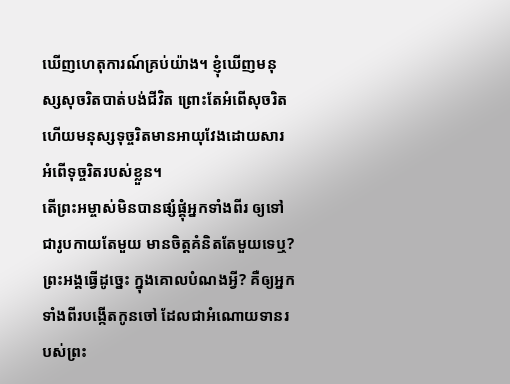ឃើញហេតុការណ៍គ្រប់យ៉ាង។ ខ្ញុំឃើញមនុស្សសុចរិតបាត់បង់ជីវិត ព្រោះតែអំពើសុចរិត ហើយមនុស្សទុច្ចរិតមានអាយុវែងដោយសារអំពើទុច្ចរិតរបស់ខ្លួន។
តើព្រះអម្ចាស់មិនបានផ្សំផ្គុំអ្នកទាំងពីរ ឲ្យទៅជារូបកាយតែមួយ មានចិត្តគំនិតតែមួយទេឬ? ព្រះអង្គធ្វើដូច្នេះ ក្នុងគោលបំណងអ្វី? គឺឲ្យអ្នកទាំងពីរបង្កើតកូនចៅ ដែលជាអំណោយទានរបស់ព្រះ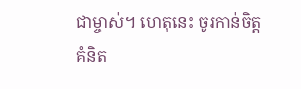ជាម្ចាស់។ ហេតុនេះ ចូរកាន់ចិត្តគំនិត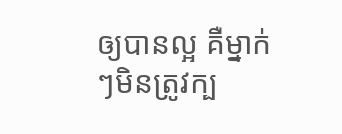ឲ្យបានល្អ គឺម្នាក់ៗមិនត្រូវក្ប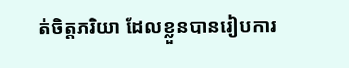ត់ចិត្តភរិយា ដែលខ្លួនបានរៀបការ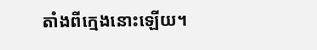តាំងពីក្មេងនោះឡើយ។